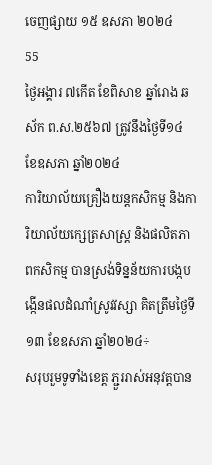ចេញផ្សាយ ១៥ ឧសភា ២០២៤
55
ថ្ងៃអង្គារ ៧កើត ខែពិសាខ ឆ្នាំរោង ឆស័ក ព.ស.២៥៦៧ ត្រូវនឹងថ្ងៃទី១៤ ខែឧសភា ឆ្នាំ២០២៤
ការិយាល័យគ្រឿងយន្តកសិកម្ម និងការិយាល័យក្សេត្រសាស្ត្រ និងផលិតភាពកសិកម្ម បានស្រង់ទិន្នន័យការបង្កបង្កើនផលដំណាំស្រូវវស្សា គិតត្រឹមថ្ងៃទី១៣ ខែឧសភា ឆ្នាំ២០២៤÷
សរុបរួមទូទាំងខេត្ត ភ្ជួររាស់អនុវត្តបាន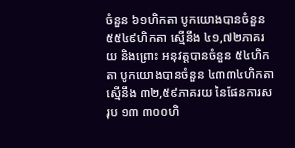ចំនួន ៦១ហិកតា បូកយោងបានចំនួន ៥៥៤៩ហិកតា ស្មើនឹង ៤១,៧២ភាគរយ និងព្រោះ អនុវត្តបានចំនួន ៥៤ហិកតា បូកយោងបានចំនួន ៤៣៣៤ហិកតា ស្មើនឹង ៣២,៥៩ភាគរយ នៃផែនការសរុប ១៣ ៣០០ហិ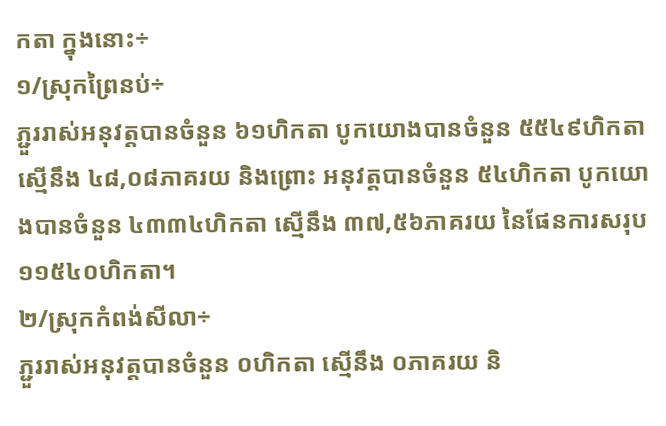កតា ក្នុងនោះ÷
១/ស្រុកព្រៃនប់÷
ភ្ជួររាស់អនុវត្តបានចំនួន ៦១ហិកតា បូកយោងបានចំនួន ៥៥៤៩ហិកតា ស្មើនឹង ៤៨,០៨ភាគរយ និងព្រោះ អនុវត្តបានចំនួន ៥៤ហិកតា បូកយោងបានចំនួន ៤៣៣៤ហិកតា ស្មើនឹង ៣៧,៥៦ភាគរយ នៃផែនការសរុប ១១៥៤០ហិកតា។
២/ស្រុកកំពង់សីលា÷
ភ្ជួររាស់អនុវត្តបានចំនួន ០ហិកតា ស្មើនឹង ០ភាគរយ និ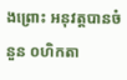ងព្រោះ អនុវត្តបានចំនួន ០ហិកតា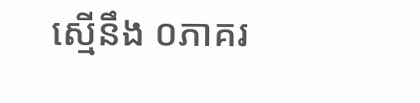ស្មើនឹង ០ភាគរ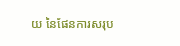យ នៃផែនការសរុប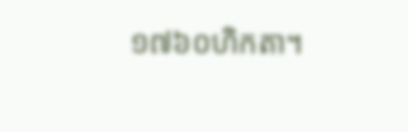១៧៦០ហិកតា។